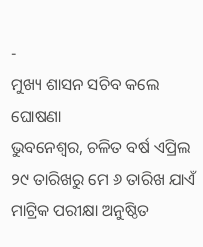-
ମୁଖ୍ୟ ଶାସନ ସଚିବ କଲେ ଘୋଷଣା
ଭୁବନେଶ୍ୱର, ଚଳିତ ବର୍ଷ ଏପ୍ରିଲ ୨୯ ତାରିଖରୁ ମେ ୬ ତାରିଖ ଯାଏଁ ମାଟ୍ରିକ ପରୀକ୍ଷା ଅନୁଷ୍ଠିତ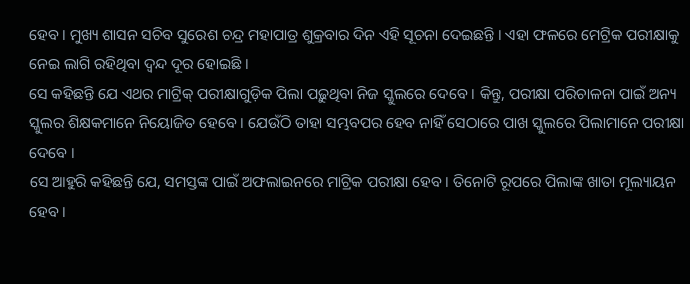ହେବ । ମୁଖ୍ୟ ଶାସନ ସଚିବ ସୁରେଶ ଚନ୍ଦ୍ର ମହାପାତ୍ର ଶୁକ୍ରବାର ଦିନ ଏହି ସୂଚନା ଦେଇଛନ୍ତି । ଏହା ଫଳରେ ମେଟ୍ରିକ ପରୀକ୍ଷାକୁ ନେଇ ଲାଗି ରହିଥିବା ଦ୍ୱନ୍ଦ ଦୂର ହୋଇଛି ।
ସେ କହିଛନ୍ତି ଯେ ଏଥର ମାଟ୍ରିକ୍ ପରୀକ୍ଷାଗୁଡ଼ିକ ପିଲା ପଢ଼ୁଥିବା ନିଜ ସ୍କୁଲରେ ଦେବେ । କିନ୍ତୁ, ପରୀକ୍ଷା ପରିଚାଳନା ପାଇଁ ଅନ୍ୟ ସ୍କୁଲର ଶିକ୍ଷକମାନେ ନିୟୋଜିତ ହେବେ । ଯେଉଁଠି ତାହା ସମ୍ଭବପର ହେବ ନାହିଁ ସେଠାରେ ପାଖ ସ୍କୁଲରେ ପିଲାମାନେ ପରୀକ୍ଷା ଦେବେ ।
ସେ ଆହୁରି କହିଛନ୍ତି ଯେ, ସମସ୍ତଙ୍କ ପାଇଁ ଅଫଲାଇନରେ ମାଟ୍ରିକ ପରୀକ୍ଷା ହେବ । ତିନୋଟି ରୂପରେ ପିଲାଙ୍କ ଖାତା ମୂଲ୍ୟାୟନ ହେବ ।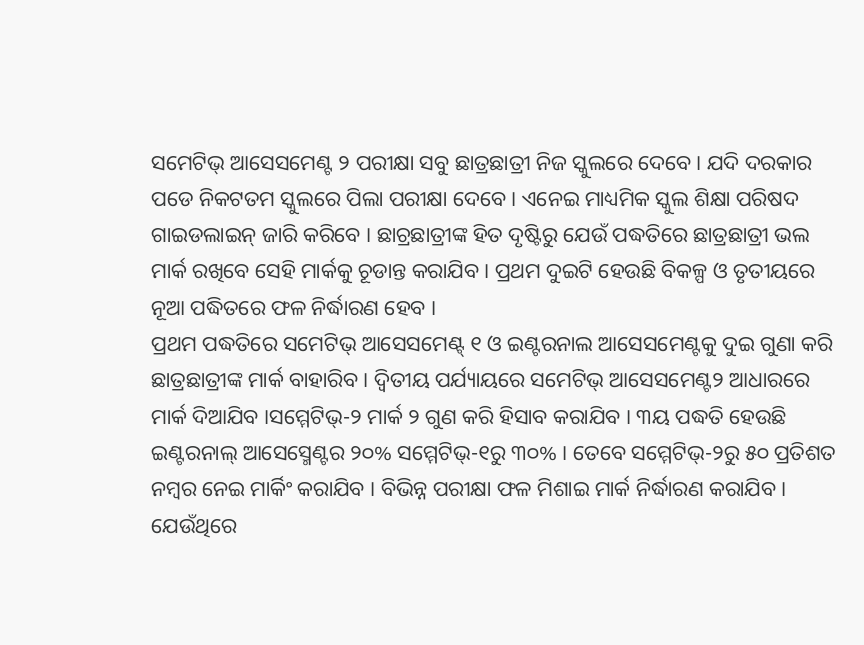ସମେଟିଭ୍ ଆସେସମେଣ୍ଟ ୨ ପରୀକ୍ଷା ସବୁ ଛାତ୍ରଛାତ୍ରୀ ନିଜ ସ୍କୁଲରେ ଦେବେ । ଯଦି ଦରକାର ପଡେ ନିକଟତମ ସ୍କୁଲରେ ପିଲା ପରୀକ୍ଷା ଦେବେ । ଏନେଇ ମାଧ୍ୟମିକ ସ୍କୁଲ ଶିକ୍ଷା ପରିଷଦ ଗାଇଡଲାଇନ୍ ଜାରି କରିବେ । ଛାଚ୍ରଛାତ୍ରୀଙ୍କ ହିତ ଦୃଷ୍ଟିରୁ ଯେଉଁ ପଦ୍ଧତିରେ ଛାତ୍ରଛାତ୍ରୀ ଭଲ ମାର୍କ ରଖିବେ ସେହି ମାର୍କକୁ ଚୂଡାନ୍ତ କରାଯିବ । ପ୍ରଥମ ଦୁଇଟି ହେଉଛି ବିକଳ୍ପ ଓ ତୃତୀୟରେ ନୂଆ ପଦ୍ଧିତରେ ଫଳ ନିର୍ଦ୍ଧାରଣ ହେବ ।
ପ୍ରଥମ ପଦ୍ଧତିରେ ସମେଟିଭ୍ ଆସେସମେଣ୍ଟ୍ ୧ ଓ ଇଣ୍ଟରନାଲ ଆସେସମେଣ୍ଟକୁ ଦୁଇ ଗୁଣା କରି ଛାତ୍ରଛାତ୍ରୀଙ୍କ ମାର୍କ ବାହାରିବ । ଦ୍ୱିତୀୟ ପର୍ଯ୍ୟାୟରେ ସମେଟିଭ୍ ଆସେସମେଣ୍ଟ୨ ଆଧାରରେ ମାର୍କ ଦିଆଯିବ ।ସମ୍ମେଟିଭ୍-୨ ମାର୍କ ୨ ଗୁଣ କରି ହିସାବ କରାଯିବ । ୩ୟ ପଦ୍ଧତି ହେଉଛି ଇଣ୍ଟରନାଲ୍ ଆସେସ୍ମେଣ୍ଟର ୨୦% ସମ୍ମେଟିଭ୍-୧ରୁ ୩୦% । ତେବେ ସମ୍ମେଟିଭ୍-୨ରୁ ୫୦ ପ୍ରତିଶତ ନମ୍ୱର ନେଇ ମାର୍କିଂ କରାଯିବ । ବିଭିନ୍ନ ପରୀକ୍ଷା ଫଳ ମିଶାଇ ମାର୍କ ନିର୍ଦ୍ଧାରଣ କରାଯିବ । ଯେଉଁଥିରେ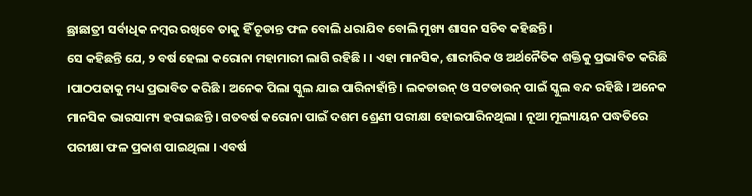ଛ୍ରାଛାତ୍ରୀ ସର୍ବାଧିକ ନମ୍ବର ରଖିବେ ତାକୁ ହିଁ ଚୂଡାନ୍ତ ଫଳ ବୋଲି ଧରାଯିବ ବୋଲି ମୁଖ୍ୟ ଶାସନ ସଚିବ କହିଛନ୍ତି ।
ସେ କହିଛନ୍ତି ଯେ, ୨ ବର୍ଷ ହେଲା କରୋନା ମହାମାରୀ ଲାଗି ରହିଛି । । ଏହା ମାନସିକ, ଶାରୀରିକ ଓ ଅର୍ଥନୈତିକ ଶକ୍ତିକୁ ପ୍ରଭାବିତ କରିଛି ।ପାଠପଢାକୁ ମଧ୍ୟ ପ୍ରଭାବିତ କରିଛି । ଅନେକ ପିଲା ସ୍କୁଲ ଯାଇ ପାରିନାହାଁନ୍ତି । ଲକଡାଉନ୍ ଓ ସଟଡାଉନ୍ ପାଇଁ ସ୍କୁଲ ବନ୍ଦ ରହିଛି । ଅନେକ ମାନସିକ ଭାରସାମ୍ୟ ହରାଇଛନ୍ତି । ଗତବର୍ଷ କରୋନା ପାଇଁ ଦଶମ ଶ୍ରେଣୀ ପରୀକ୍ଷା ହୋଇପାରିନଥିଲା । ନୂଆ ମୂଲ୍ୟାୟନ ପଦ୍ଧତିରେ ପରୀକ୍ଷା ଫଳ ପ୍ରକାଶ ପାଇଥିଲା । ଏବର୍ଷ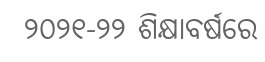୨୦୨୧-୨୨ ଶିକ୍ଷାବର୍ଷରେ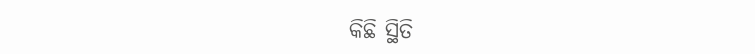କିଛି ସ୍ଥିତି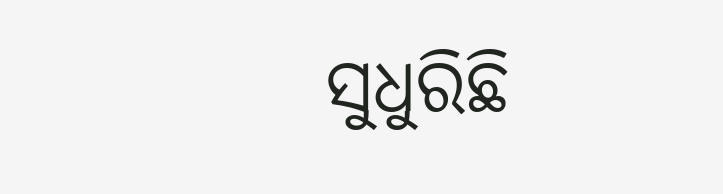ସୁଧୁରିଛି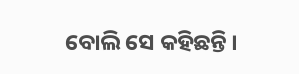ବୋଲି ସେ କହିଛନ୍ତି ।